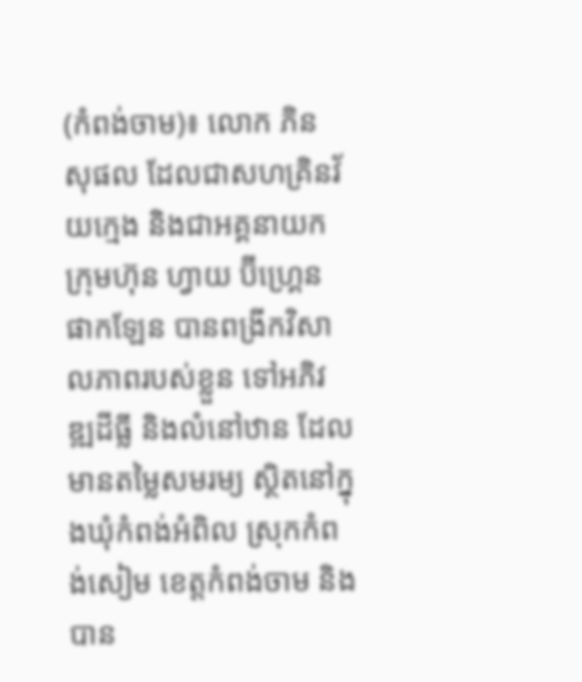(កំពង់ចាម)៖ លោក ភិន សុផល ដែលជាសហគ្រិនវ័យក្មេង និងជាអគ្គនាយកក្រុមហ៊ុន ហ្វាយ ប៊ីហ្រ្គេន ផាកឡែន បានពង្រីកវិសាលភាពរបស់ខ្លួន ទៅអភិវឌ្ឍដីធ្លី និងលំនៅឋាន ដែលមានតម្លៃសមរម្យ ស្ថិតនៅក្នុងឃុំកំពង់អំពិល ស្រុកកំពង់សៀម ខេត្តកំពង់ចាម និងបាន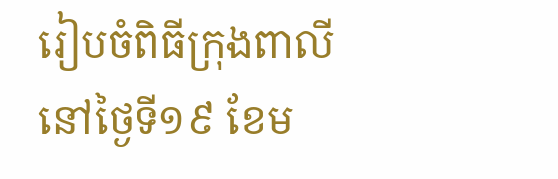រៀបចំពិធីក្រុងពាលី នៅថ្ងៃទី១៩ ខែម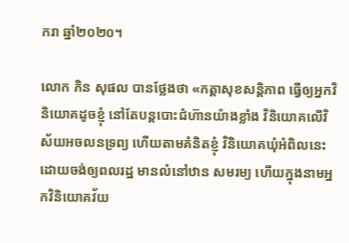ករា ឆ្នាំ២០២០។

លោក ភិន សុផល បានថ្លែងថា «កត្តាសុខសន្តិភាព ធ្វើឲ្យអ្នកវិនិយោគដូចខ្ញុំ នៅតែបន្តបោះជំហ៊ានយ៉ាងខ្លាំង វិនិយោគលើវិស័យអចលនទ្រព្យ ហើយតាមគំនិតខ្ញុំ វិនិយោគឃុំអំពិលនេះ ដោយចង់ឲ្យពលរដ្ឋ មានលំនៅឋាន សមរម្យ ហើយក្នុងនាមអ្នកវិនិយោគវ័យ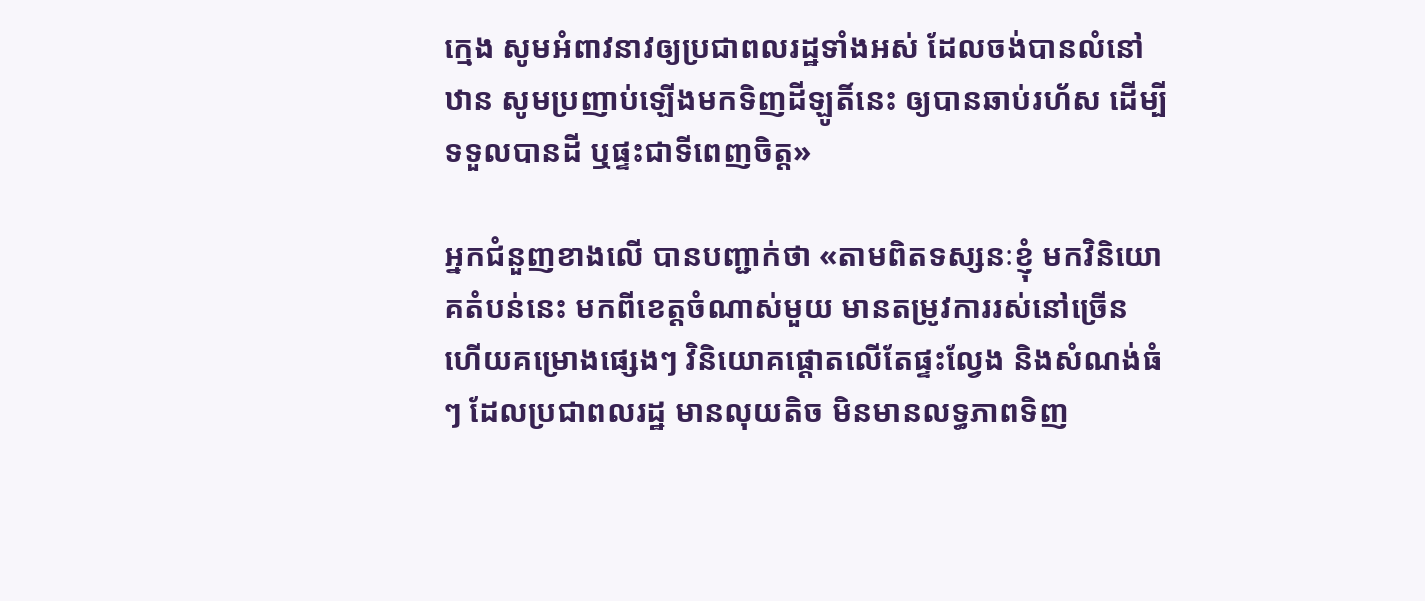ក្មេង សូមអំពាវនាវឲ្យប្រជាពលរដ្ឋទាំងអស់ ដែលចង់បានលំនៅឋាន សូមប្រញាប់ឡើងមកទិញដីឡូតិ៍នេះ ឲ្យបានឆាប់រហ័ស ដើម្បីទទួលបានដី ឬផ្ទះជាទីពេញចិត្ត»

អ្នកជំនួញខាងលើ បានបញ្ជាក់ថា «តាមពិតទស្សនៈខ្ញុំ មកវិនិយោគតំបន់នេះ មកពីខេត្តចំណាស់មួយ មានតម្រូវការរស់នៅច្រើន ហើយគម្រោងផ្សេងៗ វិនិយោគផ្តោតលើតែផ្ទះល្វែង និងសំណង់ធំៗ ដែលប្រជាពលរដ្ឋ មានលុយតិច មិនមានលទ្ធភាពទិញ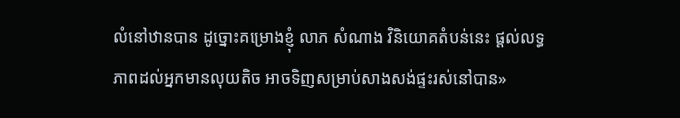លំនៅឋានបាន ដូច្នោះគម្រោងខ្ញុំ លាភ សំណាង វិនិយោគតំបន់នេះ ផ្តល់លទ្ធភាពដល់អ្នកមានលុយតិច អាចទិញសម្រាប់សាងសង់ផ្ទះរស់នៅបាន»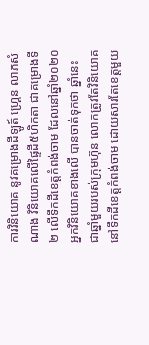ការវិនិយោគ នូវគម្រោងដីឡូត៍ ហ្គ្រេន លាភសំណាង វិនិយោគលើផ្ទៃដី៥ហិកតា ជាគម្រោងទី២ លើទឹកដីខេត្តកំពង់ចាម ដែលនៅឆ្នាំ២០២០ អ្នកវិនិយោគខាងលើ បានចាត់ទុកថា ឆ្នាំនេះ ជាឆ្នាំមួយរបស់ក្រុមហ៊ុន លោកត្រូវតែវិនិយោគ នៅទឹកដីខេត្តកំពង់ចាម ដោយសារតែខេត្តមួយ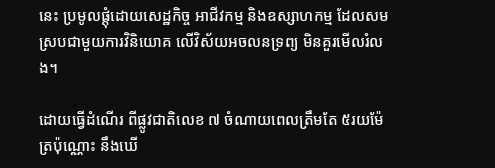នេះ ប្រមូលផ្តុំដោយសេដ្ឋកិច្ច អាជីវកម្ម និងឧស្សាហកម្ម ដែលសមស្របជាមួយការវិនិយោគ លើវិស័យអចលនទ្រព្យ មិនគួរមើលរំលង។

ដោយធ្វើដំណើរ ពីផ្លូវជាតិលេខ ៧ ចំណាយពេលត្រឹមតែ ៥រយម៉ែត្រប៉ុណ្ណោះ នឹងឃើ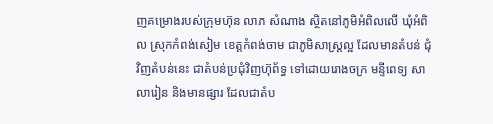ញគម្រោងរបស់ក្រុមហ៊ុន លាភ សំណាង ស្ថិតនៅភូមិអំពិលលើ ឃុំអំពិល ស្រុកកំពង់សៀម ខេត្តកំពង់ចាម ជាភូមិសាស្រ្តល្អ ដែលមានតំបន់ ជុំវិញតំបន់នេះ ជាតំបន់ប្រជុំវិញហ៊ុព័ទ្ធ ទៅដោយរោងចក្រ មន្ទីពេទ្យ សាលារៀន និងមានផ្សារ ដែលជាតំប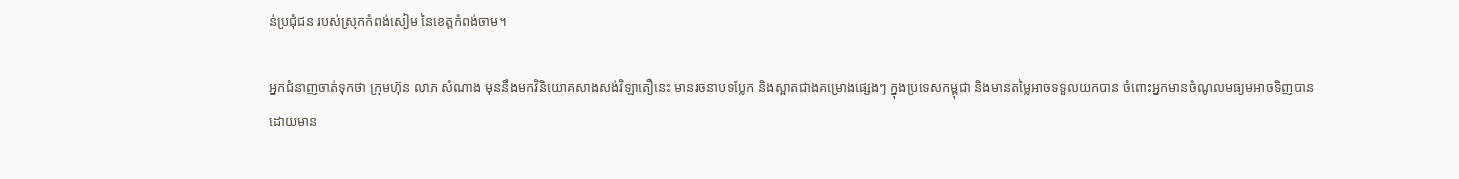ន់ប្រជុំជន របស់ស្រុកកំពង់សៀម នៃខេត្តកំពង់ចាម។

អ្នកជំនាញចាត់ទុកថា ក្រុមហ៊ុន លាភ សំណាង មុននឹងមកវិនិយោគសាងសង់វិឡាតឿនេះ មានរចនាបទប្លែក និងស្អាតជាងគម្រោងផ្សេងៗ ក្នុងប្រទេសកម្ពុជា និងមានតម្លៃអាចទទួលយកបាន ចំពោះអ្នកមានចំណូលមធ្យមអាចទិញបាន ដោយមាន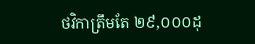ថវិកាត្រឹមតែ ២៩,០០០ដុ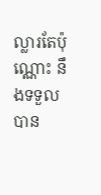ល្លារតែប៉ុណ្ណោះ នឹងទទួលបាន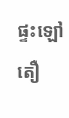ផ្ទះឡៅតឿ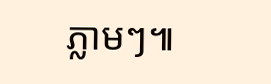ភ្លាមៗ៕